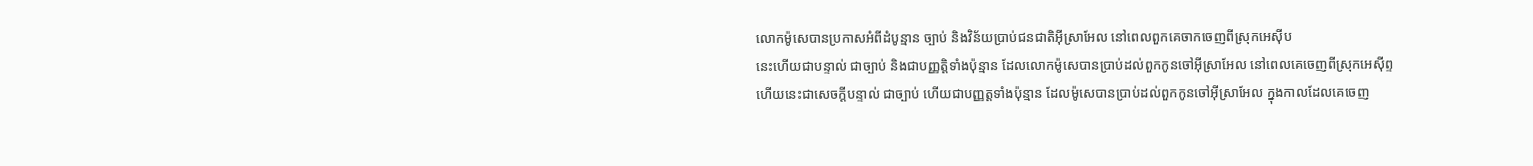លោកម៉ូសេបានប្រកាសអំពីដំបូន្មាន ច្បាប់ និងវិន័យប្រាប់ជនជាតិអ៊ីស្រាអែល នៅពេលពួកគេចាកចេញពីស្រុកអេស៊ីប
នេះហើយជាបន្ទាល់ ជាច្បាប់ និងជាបញ្ញត្តិទាំងប៉ុន្មាន ដែលលោកម៉ូសេបានប្រាប់ដល់ពួកកូនចៅអ៊ីស្រាអែល នៅពេលគេចេញពីស្រុកអេស៊ីព្ទ
ហើយនេះជាសេចក្ដីបន្ទាល់ ជាច្បាប់ ហើយជាបញ្ញត្តទាំងប៉ុន្មាន ដែលម៉ូសេបានប្រាប់ដល់ពួកកូនចៅអ៊ីស្រាអែល ក្នុងកាលដែលគេចេញ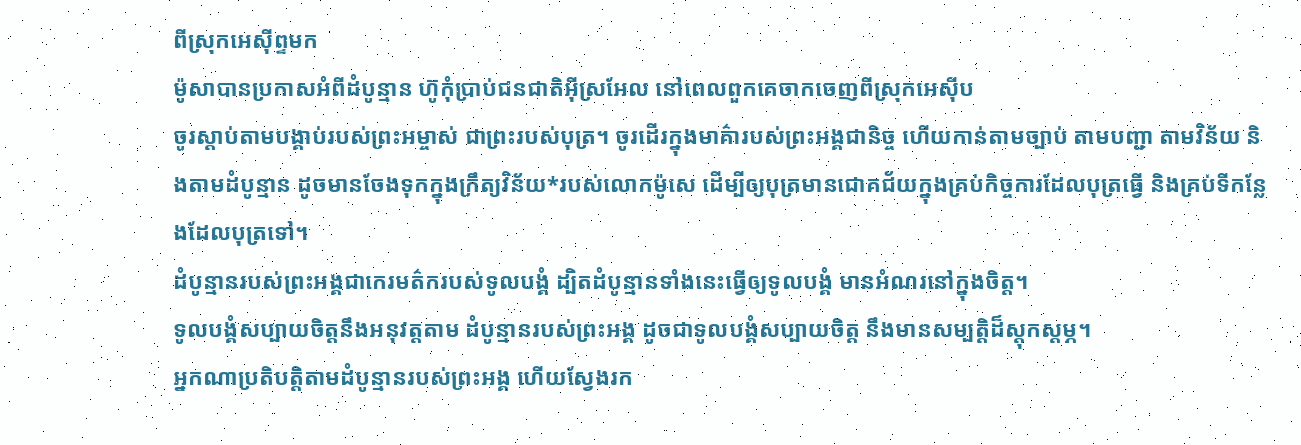ពីស្រុកអេស៊ីព្ទមក
ម៉ូសាបានប្រកាសអំពីដំបូន្មាន ហ៊ូកុំប្រាប់ជនជាតិអ៊ីស្រអែល នៅពេលពួកគេចាកចេញពីស្រុកអេស៊ីប
ចូរស្ដាប់តាមបង្គាប់របស់ព្រះអម្ចាស់ ជាព្រះរបស់បុត្រ។ ចូរដើរក្នុងមាគ៌ារបស់ព្រះអង្គជានិច្ច ហើយកាន់តាមច្បាប់ តាមបញ្ជា តាមវិន័យ និងតាមដំបូន្មាន ដូចមានចែងទុកក្នុងក្រឹត្យវិន័យ*របស់លោកម៉ូសេ ដើម្បីឲ្យបុត្រមានជោគជ័យក្នុងគ្រប់កិច្ចការដែលបុត្រធ្វើ និងគ្រប់ទីកន្លែងដែលបុត្រទៅ។
ដំបូន្មានរបស់ព្រះអង្គជាកេរមត៌ករបស់ទូលបង្គំ ដ្បិតដំបូន្មានទាំងនេះធ្វើឲ្យទូលបង្គំ មានអំណរនៅក្នុងចិត្ត។
ទូលបង្គំសប្បាយចិត្តនឹងអនុវត្តតាម ដំបូន្មានរបស់ព្រះអង្គ ដូចជាទូលបង្គំសប្បាយចិត្ត នឹងមានសម្បត្តិដ៏ស្តុកស្តម្ភ។
អ្នកណាប្រតិបត្តិតាមដំបូន្មានរបស់ព្រះអង្គ ហើយស្វែងរក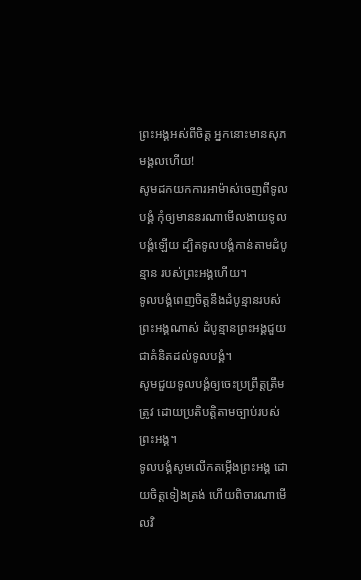ព្រះអង្គអស់ពីចិត្ត អ្នកនោះមានសុភមង្គលហើយ!
សូមដកយកការអាម៉ាស់ចេញពីទូលបង្គំ កុំឲ្យមាននរណាមើលងាយទូលបង្គំឡើយ ដ្បិតទូលបង្គំកាន់តាមដំបូន្មាន របស់ព្រះអង្គហើយ។
ទូលបង្គំពេញចិត្តនឹងដំបូន្មានរបស់ព្រះអង្គណាស់ ដំបូន្មានព្រះអង្គជួយជាគំនិតដល់ទូលបង្គំ។
សូមជួយទូលបង្គំឲ្យចេះប្រព្រឹត្តត្រឹមត្រូវ ដោយប្រតិបត្តិតាមច្បាប់របស់ព្រះអង្គ។
ទូលបង្គំសូមលើកតម្កើងព្រះអង្គ ដោយចិត្តទៀងត្រង់ ហើយពិចារណាមើលវិ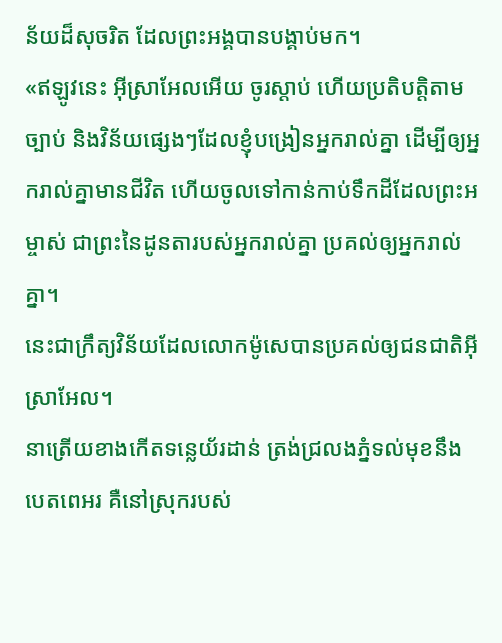ន័យដ៏សុចរិត ដែលព្រះអង្គបានបង្គាប់មក។
«ឥឡូវនេះ អ៊ីស្រាអែលអើយ ចូរស្ដាប់ ហើយប្រតិបត្តិតាមច្បាប់ និងវិន័យផ្សេងៗដែលខ្ញុំបង្រៀនអ្នករាល់គ្នា ដើម្បីឲ្យអ្នករាល់គ្នាមានជីវិត ហើយចូលទៅកាន់កាប់ទឹកដីដែលព្រះអម្ចាស់ ជាព្រះនៃដូនតារបស់អ្នករាល់គ្នា ប្រគល់ឲ្យអ្នករាល់គ្នា។
នេះជាក្រឹត្យវិន័យដែលលោកម៉ូសេបានប្រគល់ឲ្យជនជាតិអ៊ីស្រាអែល។
នាត្រើយខាងកើតទន្លេយ័រដាន់ ត្រង់ជ្រលងភ្នំទល់មុខនឹងបេតពេអរ គឺនៅស្រុករបស់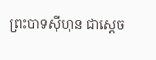ព្រះបាទស៊ីហុន ជាស្ដេច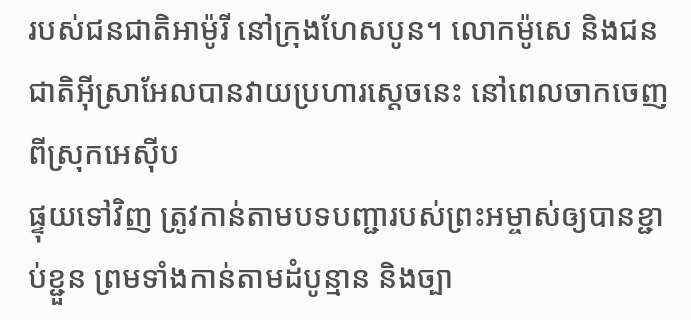របស់ជនជាតិអាម៉ូរី នៅក្រុងហែសបូន។ លោកម៉ូសេ និងជនជាតិអ៊ីស្រាអែលបានវាយប្រហារស្ដេចនេះ នៅពេលចាកចេញពីស្រុកអេស៊ីប
ផ្ទុយទៅវិញ ត្រូវកាន់តាមបទបញ្ជារបស់ព្រះអម្ចាស់ឲ្យបានខ្ជាប់ខ្ជួន ព្រមទាំងកាន់តាមដំបូន្មាន និងច្បា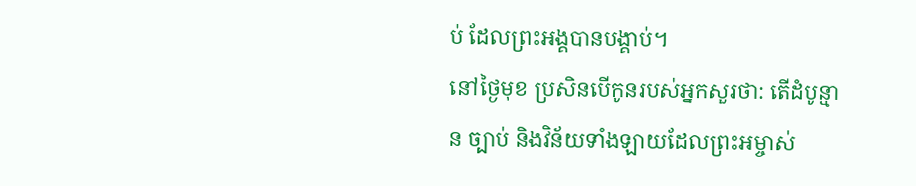ប់ ដែលព្រះអង្គបានបង្គាប់។
នៅថ្ងៃមុខ ប្រសិនបើកូនរបស់អ្នកសួរថា: តើដំបូន្មាន ច្បាប់ និងវិន័យទាំងឡាយដែលព្រះអម្ចាស់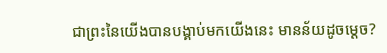ជាព្រះនៃយើងបានបង្គាប់មកយើងនេះ មានន័យដូចម្ដេច?